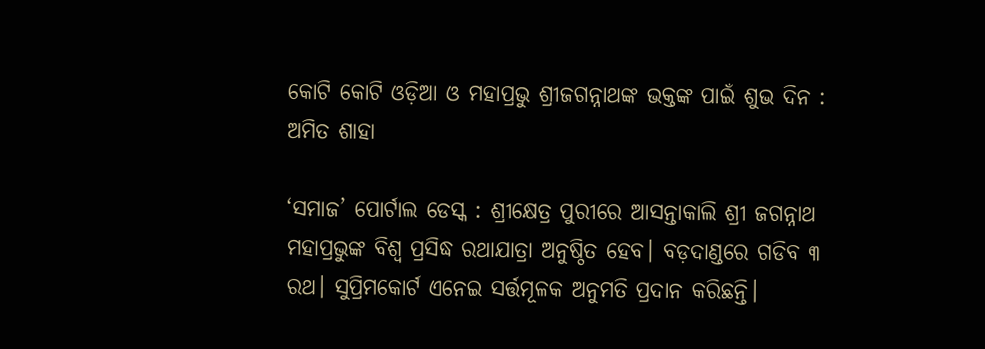କୋଟି କୋଟି ଓଡ଼ିଆ ଓ ମହାପ୍ରଭୁ ଶ୍ରୀଜଗନ୍ନାଥଙ୍କ ଭକ୍ତଙ୍କ ପାଇଁ ଶୁଭ ଦିନ : ଅମିତ ଶାହା

‘ସମାଜ’ ପୋର୍ଟାଲ ଡେସ୍କ : ଶ୍ରୀକ୍ଷେତ୍ର ପୁରୀରେ ଆସନ୍ତାକାଲି ଶ୍ରୀ ଜଗନ୍ନାଥ ମହାପ୍ରଭୁଙ୍କ ବିଶ୍ବ ପ୍ରସିଦ୍ଧ ରଥାଯାତ୍ରା ଅନୁଷ୍ଠିତ ହେବ। ବଡ଼ଦାଣ୍ଡରେ ଗଡିବ ୩ ରଥ। ସୁପ୍ରିମକୋର୍ଟ ଏନେଇ ସର୍ତ୍ତମୂଳକ ଅନୁମତି ପ୍ରଦାନ କରିଛନ୍ତି।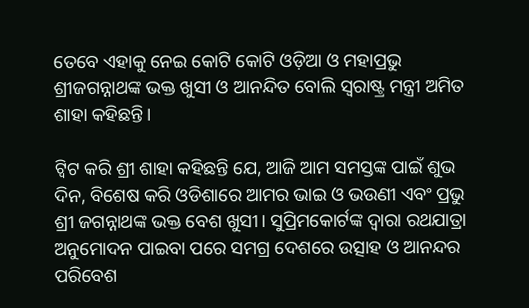ତେବେ ଏହାକୁ ନେଇ କୋଟି କୋଟି ଓଡ଼ିଆ ଓ ମହାପ୍ରଭୁ ଶ୍ରୀଜଗନ୍ନାଥଙ୍କ ଭକ୍ତ ଖୁସୀ ଓ ଆନନ୍ଦିତ ବୋଲି ସ୍ବରାଷ୍ଟ୍ର ମନ୍ତ୍ରୀ ଅମିତ ଶାହା କହିଛନ୍ତି।

ଟ୍ବିଟ କରି ଶ୍ରୀ ଶାହା କହିଛନ୍ତି ଯେ, ଆଜି ଆମ ସମସ୍ତଙ୍କ ପାଇଁ ଶୁଭ ଦିନ, ବିଶେଷ କରି ଓଡିଶାରେ ଆମର ଭାଇ ଓ ଭଉଣୀ ଏବଂ ପ୍ରଭୁ ଶ୍ରୀ ଜଗନ୍ନାଥଙ୍କ ଭକ୍ତ ବେଶ ଖୁସୀ। ସୁପ୍ରିମକୋର୍ଟଙ୍କ ଦ୍ୱାରା ରଥଯାତ୍ରା ଅନୁମୋଦନ ପାଇବା ପରେ ସମଗ୍ର ଦେଶରେ ଉତ୍ସାହ ଓ ଆନନ୍ଦର ପରିବେଶ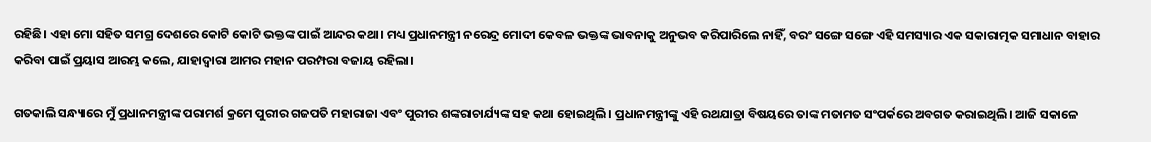ରହିଛି। ଏହା ମୋ ସହିତ ସମଗ୍ର ଦେଶରେ କୋଟି କୋଟି ଭକ୍ତଙ୍କ ପାଇଁ ଆନ୍ଦର କଥା। ମଧ୍ୟ ପ୍ରଧାନମନ୍ତ୍ରୀ ନରେନ୍ଦ୍ର ମୋଦୀ କେବଳ ଭକ୍ତଙ୍କ ଭାବନାକୁ ଅନୁଭବ କରିପାରିଲେ ନାହିଁ, ବରଂ ସଙ୍ଗେ ସଙ୍ଗେ ଏହି ସମସ୍ୟାର ଏକ ସକାରାତ୍ମକ ସମାଧାନ ବାହାର କରିବା ପାଇଁ ପ୍ରୟାସ ଆରମ୍ଭ କଲେ, ଯାହାଦ୍ୱାରା ଆମର ମହାନ ପରମ୍ପରା ବଜାୟ ରହିଲା।

ଗତକାଲି ସନ୍ଧ୍ୟାରେ ମୁଁ ପ୍ରଧାନମନ୍ତ୍ରୀଙ୍କ ପରାମର୍ଶ କ୍ରମେ ପୁରୀର ଗଜପତି ମହାରାଜା ଏବଂ ପୁରୀର ଶଙ୍କରାଚାର୍ଯ୍ୟଙ୍କ ସହ କଥା ହୋଇଥିଲି। ପ୍ରଧାନମନ୍ତ୍ରୀଙ୍କୁ ଏହି ରଥଯାତ୍ରା ବିଷୟରେ ତାଙ୍କ ମତାମତ ସଂପର୍କରେ ଅବଗତ କରାଇଥିଲି। ଆଜି ସକାଳେ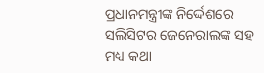ପ୍ରଧାନମନ୍ତ୍ରୀଙ୍କ ନିର୍ଦ୍ଦେଶରେ ସଲିସିଟର ଜେନେରାଲଙ୍କ ସହ ମଧ୍ୟ କଥା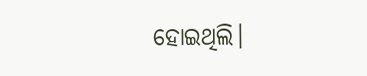ହୋଇଥିଲି।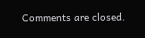Comments are closed.